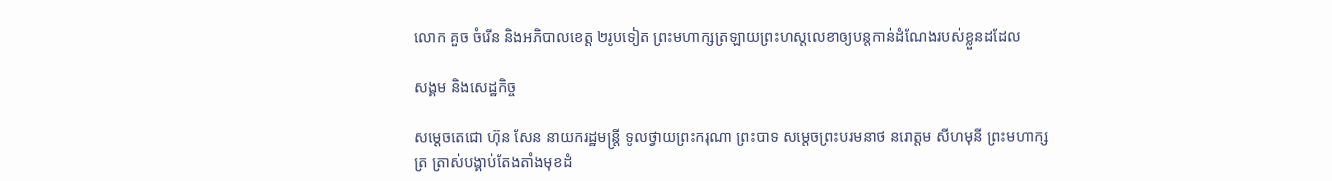លោក គួច ចំរើន និងអភិបាលខេត្ត ២រូបទៀត ព្រះមហាក្សត្រឡាយព្រះហស្តលេខាឲ្យបន្តកាន់ដំណែងរបស់ខ្លួនដដែល

សង្គម និងសេដ្ឋកិច្ច

សម្តេចតេជោ ហ៊ុន សែន នាយករដ្ឋមន្ត្រី ទូលថ្វាយព្រះករុណា ព្រះបាទ សម្ដេចព្រះបរមនាថ នរោត្តម សីហមុនី ព្រះមហាក្សត្រ ត្រាស់បង្គាប់តែងតាំងមុខដំ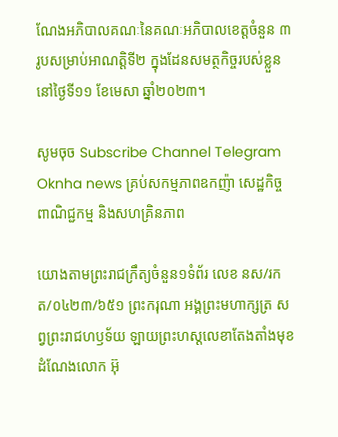ណែងអភិបាលគណៈនៃគណៈអភិបាលខេត្តចំនួន ៣រូបសម្រាប់អាណត្តិទី២ ក្នុងដែនសមត្ថកិច្ចរបស់ខ្លួននៅថ្ងៃទី១១ ខែមេសា ឆ្នាំ២០២៣។

សូមចុច Subscribe Channel Telegram Oknha news គ្រប់សកម្មភាពឧកញ៉ា សេដ្ឋកិច្ច ពាណិជ្ជកម្ម និងសហគ្រិនភាព

យោងតាមព្រះរាជក្រឹត្យចំនួន១ទំព័រ លេខ នស/រកត/០៤២៣/៦៥១ ព្រះករុណា អង្គព្រះមហាក្សត្រ សព្វព្រះរាជហឫទ័យ ឡាយព្រះហស្តលេខាតែងតាំងមុខដំណែងលោក អ៊ុ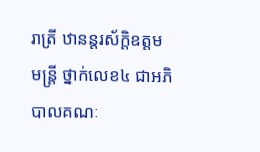រាត្រី ឋានន្តរស័ក្តិឧត្តមមន្ត្រី ថ្នាក់លេខ៤ ជាអភិបាលគណៈ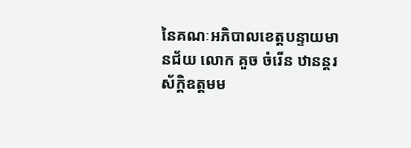នៃគណៈអភិបាលខេត្តបន្ទាយមានជ័យ លោក គួច ចំរើន ឋានន្តរស័ក្តិឧត្តមម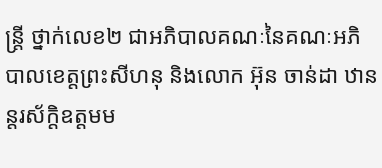ន្រ្តី ថ្នាក់លេខ២ ជាអភិបាលគណៈនៃគណៈអភិបាលខេត្តព្រះសីហនុ និងលោក អ៊ុន ចាន់ដា ឋានន្តរស័ក្តិឧត្តមម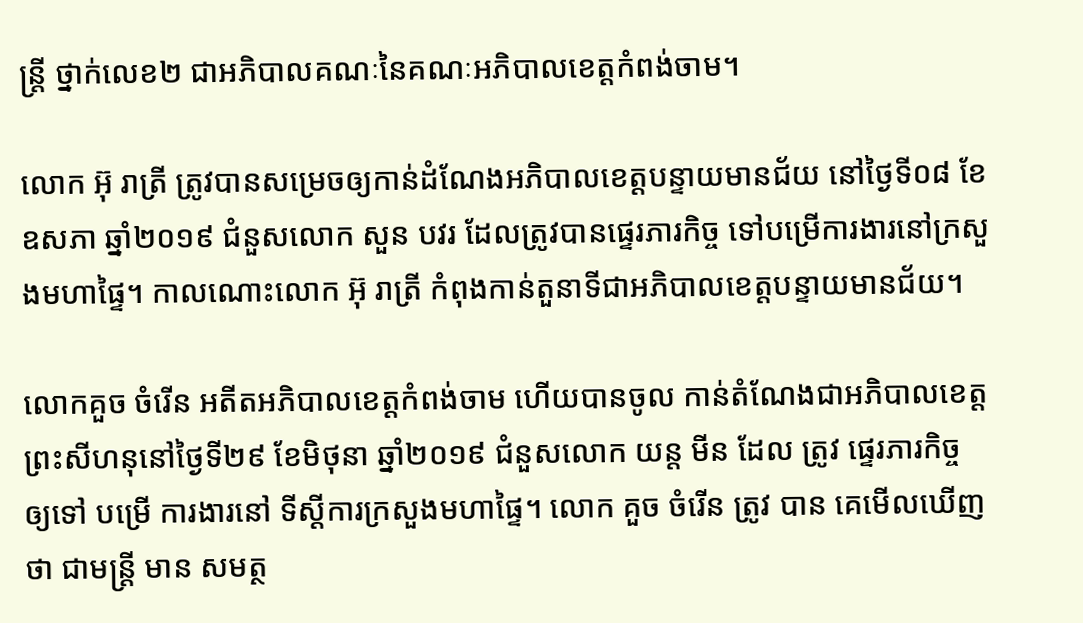ន្ត្រី ថ្នាក់លេខ២ ជាអភិបាលគណៈនៃគណៈអភិបាលខេត្តកំពង់ចាម។

លោក អ៊ុ រាត្រី ត្រូវបានសម្រេចឲ្យកាន់ដំណែងអភិបាលខេត្តបន្ទាយមានជ័យ នៅថ្ងៃទី០៨ ខែឧសភា ឆ្នាំ២០១៩ ជំនួសលោក សួន បវរ ដែលត្រូវបានផ្ទេរភារកិច្ច ទៅបម្រើការងារនៅក្រសួងមហាផ្ទៃ។ កាលណោះលោក អ៊ុ រាត្រី កំពុងកាន់តួនាទីជាអភិបាលខេត្តបន្ទាយមានជ័យ។

លោកគួច ចំរើន អតីតអភិបាលខេត្តកំពង់ចាម ហើយបានចូល កាន់តំណែងជាអភិបាលខេត្តព្រះសីហនុនៅថ្ងៃទី២៩ ខែមិថុនា ឆ្នាំ២០១៩ ជំនួសលោក យន្ត មីន ដែល ត្រូវ ផ្ទេរភារកិច្ច ឲ្យទៅ បម្រើ ការងារនៅ ទីស្តីការក្រសួងមហាផ្ទៃ។ លោក គួច ចំរើន ត្រូវ បាន គេមើលឃើញ ថា ជាមន្រ្តី មាន សមត្ថ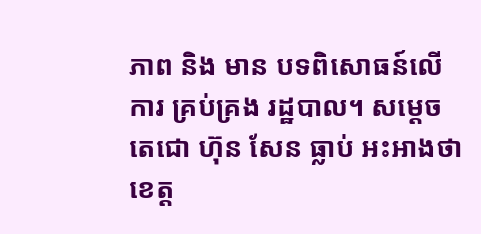ភាព និង មាន បទពិសោធន៍លើការ គ្រប់គ្រង រដ្ឋបាល។ សម្តេចតេជោ ហ៊ុន សែន ធ្លាប់ អះអាងថា ខេត្ត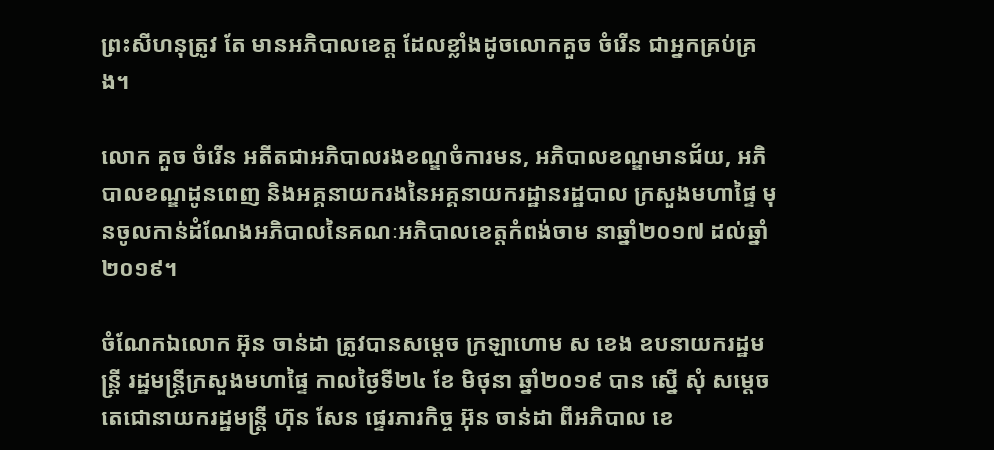ព្រះសីហនុត្រូវ តែ មានអភិបាលខេត្ត ដែលខ្លាំងដូចលោកគួច ចំរើន ជាអ្នកគ្រប់គ្រង។

លោក គួច ចំរើន អតីតជាអភិបាលរងខណ្ឌចំការមន, អភិបាលខណ្ឌមានជ័យ, អភិបាលខណ្ឌដូនពេញ និងអគ្គនាយករងនៃអគ្គនាយករដ្ឋានរដ្ឋបាល ក្រសួងមហាផ្ទៃ មុនចូលកាន់ដំណែងអភិបាលនៃគណៈអភិបាលខេត្តកំពង់ចាម នាឆ្នាំ២០១៧ ដល់ឆ្នាំ២០១៩។

ចំណែកឯលោក អ៊ុន ចាន់ដា ត្រូវបានសម្តេច ក្រឡាហោម ស ខេង ឧបនាយករដ្ឋមន្ត្រី រដ្ឋមន្ត្រីក្រសួងមហាផ្ទៃ កាលថ្ងៃទី២៤ ខែ មិថុនា ឆ្នាំ២០១៩ បាន ស្នើ សុំ សម្តេចតេជោនាយករដ្ឋមន្ត្រី ហ៊ុន សែន ផ្ទេរភារកិច្ច អ៊ុន ចាន់ដា ពីអភិបាល ខេ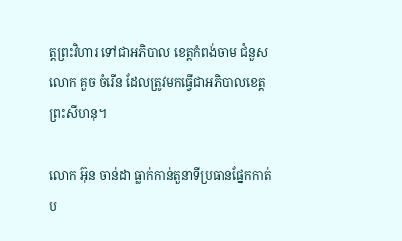ត្តព្រះវិហារ ទៅជាអភិបាល ខេត្តកំពង់ចាម ជំនួសលោក គួច ចំរើន ដែលត្រូវមកធ្វើជាអភិបាលខេត្តព្រះសីហនុ។

លោក អ៊ុន ចាន់ដា ធ្លាក់កាន់តួនាទីប្រធានផ្នែកកាត់ប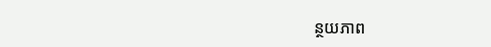ន្ថយភាព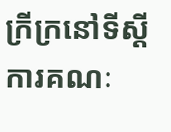ក្រីក្រនៅទីស្ដីការគណៈ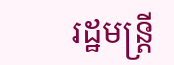រដ្ឋមន្ត្រី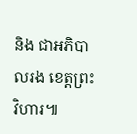និង ជាអភិបាលរង ខេត្តព្រះវិហារ៕